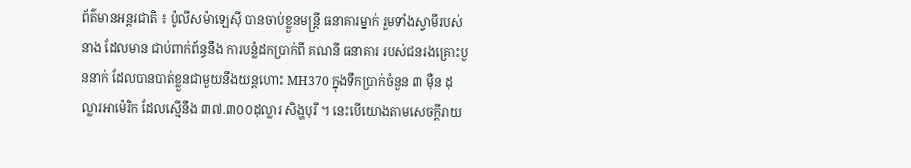ព័ត៌មានអន្តរជាតិ ៖ ប៉ូលីសម៉ាឡេស៊ី បានចាប់ខ្លួនមន្ត្រី ធនាគារម្នាក់ រួមទាំងស្វាមីរបស់នាង ដែលមាន ជាប់ពាក់ព័ន្ធនឹង ការបន្លំដកប្រាក់ពី គណនី ធនាគារ របស់ជនរងគ្រោះបួននាក់ ដែលបានបាត់ខ្លួនជាមួយនឹងយន្តហោះ MH370 ក្នុងទឹកប្រាក់ចំនួន ៣ ម៉ឺន ដុល្លារអាម៉េរិក ដែលស្មើនឹង ៣៧.៣០០ដុល្លារ សិង្ហបុរី ។ នេះបើយោងតាមសេចក្តីរាយ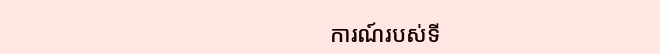ការណ៍របស់ទី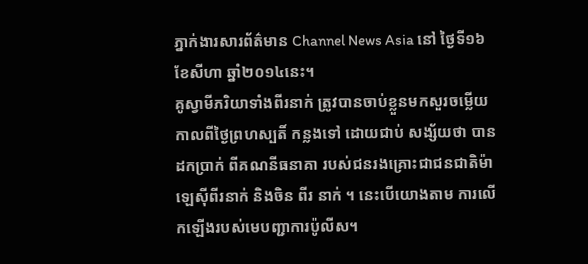ភ្នាក់ងារសារព័ត៌មាន Channel News Asia នៅ ថ្ងៃទី១៦ ខែសីហា ឆ្នាំ២០១៤នេះ។
គូស្វាមីភរិយាទាំងពីរនាក់ ត្រូវបានចាប់ខ្លួនមកសួរចម្លើយ កាលពីថ្ងៃព្រហស្បតិ៍ កន្លងទៅ ដោយជាប់ សង្ស័យថា បានដកប្រាក់ ពីគណនីធនាគា របស់ជនរងគ្រោះជាជនជាតិម៉ាឡេស៊ីពីរនាក់ និងចិន ពីរ នាក់ ។ នេះបើយោងតាម ការលើកឡើងរបស់មេបញ្ជាការប៉ូលីស។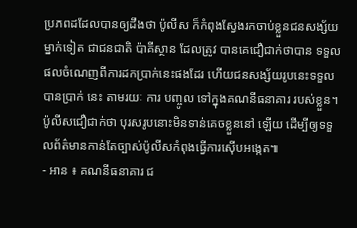ប្រភពដដែលបានឲ្យដឹងថា ប៉ូលីស ក៏កំពុងស្វែងរកចាប់ខ្លួនជនសង្ស័យម្នាក់ទៀត ជាជនជាតិ ប៉ាគីស្ថាន ដែលត្រូវ បានគេជឿជាក់ថាបាន ទទួលផលចំណេញពីការដកប្រាក់នេះផងដែរ ហើយជនសង្ស័យរូបនេះទទួលបានប្រាក់ នេះ តាមរយៈ ការ បញ្ចូល ទៅក្នុងគណនីធនាគារ របស់ខ្លួន។ ប៉ូលីសជឿជាក់ថា បុរសរូបនោះមិនទាន់គេចខ្លួននៅ ឡើយ ដើម្បីឲ្យទទួលព័ត៌មានកាន់តែច្បាស់ប៉ូលីសកំពុងធ្វើការស៊ើបអង្កេត៕
- អាន ៖ គណនីធនាគារ ជ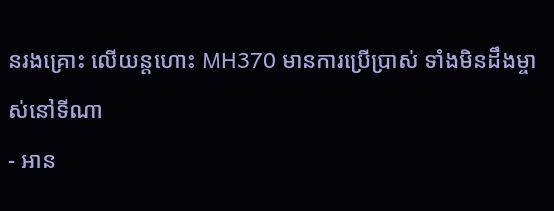នរងគ្រោះ លើយន្តហោះ MH370 មានការប្រើប្រាស់ ទាំងមិនដឹងម្ចាស់នៅទីណា
- អាន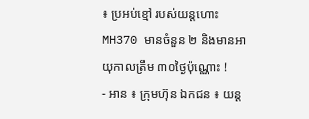៖ ប្រអប់ខ្មៅ របស់យន្តហោះ MH370 មានចំនួន ២ និងមានអាយុកាលត្រឹម ៣០ថ្ងៃប៉ុណ្ណោះ !
- អាន ៖ ក្រុមហ៊ុន ឯកជន ៖ យន្ត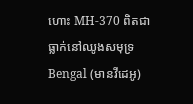ហោះ MH-370 ពិតជាធ្លាក់នៅឈូងសមុទ្រ Bengal (មានវីដេអូ)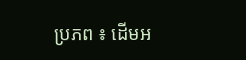ប្រភព ៖ ដើមអ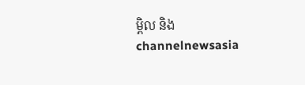ម្ពិល និង channelnewsasia